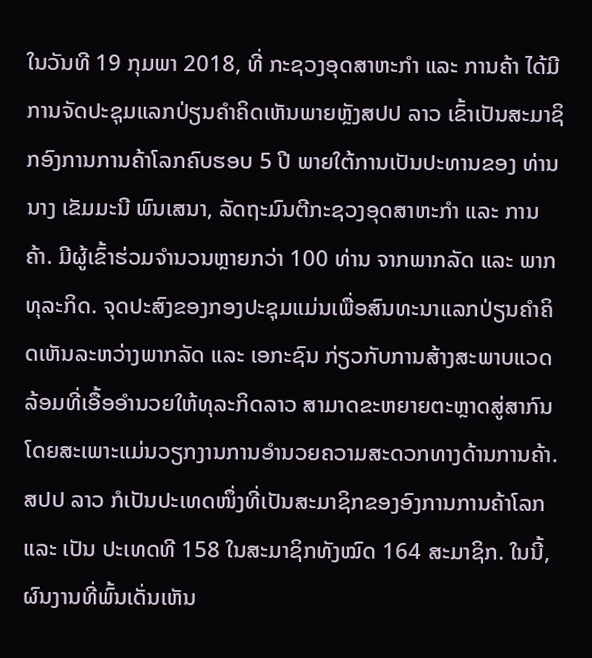ໃນວັນທີ 19 ກຸມພາ 2018, ທີ່ ກະຊວງອຸດສາຫະກຳ ແລະ ການຄ້າ ໄດ້ມີການຈັດປະຊຸມແລກປ່ຽນຄຳຄິດເຫັນພາຍຫຼັງສປປ ລາວ ເຂົ້າເປັນສະມາຊິກອົງການການຄ້າໂລກຄົບຮອບ 5 ປີ ພາຍໃຕ້ການເປັນປະທານຂອງ ທ່ານ ນາງ ເຂັມມະນີ ພົນເສນາ, ລັດຖະມົນຕີກະຊວງອຸດສາຫະກຳ ແລະ ການຄ້າ. ມີຜູ້ເຂົ້າຮ່ວມຈຳນວນຫຼາຍກວ່າ 100 ທ່ານ ຈາກພາກລັດ ແລະ ພາກທຸລະກິດ. ຈຸດປະສົງຂອງກອງປະຊຸມແມ່ນເພື່ອສົນທະນາແລກປ່ຽນຄຳຄິດເຫັນລະຫວ່າງພາກລັດ ແລະ ເອກະຊົນ ກ່ຽວກັບການສ້າງສະພາບແວດລ້ອມທີ່ເອື້ອອຳນວຍໃຫ້ທຸລະກິດລາວ ສາມາດຂະຫຍາຍຕະຫຼາດສູ່ສາກົນ ໂດຍສະເພາະແມ່ນວຽກງານການອຳນວຍຄວາມສະດວກທາງດ້ານການຄ້າ. ສປປ ລາວ ກໍເປັນປະເທດໜຶ່ງທີ່ເປັນສະມາຊິກຂອງອົງການການຄ້າໂລກ ແລະ ເປັນ ປະເທດທີ 158 ໃນສະມາຊິກທັງໝົດ 164 ສະມາຊິກ. ໃນນີ້, ຜົນງານທີ່ພົ້ນເດັ່ນເຫັນ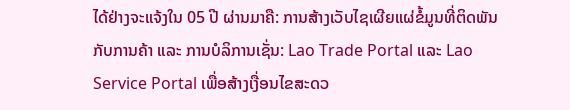ໄດ້ຢ່າງຈະແຈ້ງໃນ 05 ປີ ຜ່ານມາຄື: ການສ້າງເວັບໄຊເຜີຍແຜ່ຂໍ້ມູນທີ່ຕິດພັນກັບການຄ້າ ແລະ ການບໍລິການເຊັ່ນ: Lao Trade Portal ແລະ Lao Service Portal ເພື່ອສ້າງເງື່ອນໄຂສະດວ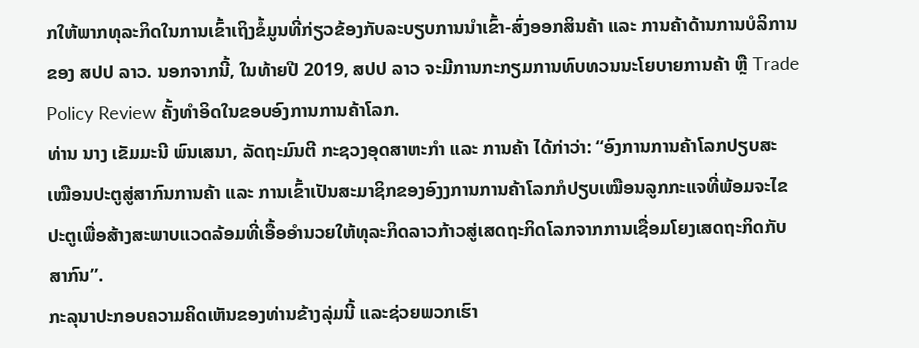ກໃຫ້ພາກທຸລະກິດໃນການເຂົ້າເຖິງຂໍ້ມູນທີ່ກ່ຽວຂ້ອງກັບລະບຽບການນຳເຂົ້າ-ສົ່ງອອກສິນຄ້າ ແລະ ການຄ້າດ້ານການບໍລິການ ຂອງ ສປປ ລາວ. ນອກຈາກນີ້, ໃນທ້າຍປີ 2019, ສປປ ລາວ ຈະມີການກະກຽມການທົບທວນນະໂຍບາຍການຄ້າ ຫຼື Trade Policy Review ຄັ້ງທຳອິດໃນຂອບອົງການການຄ້າໂລກ.
ທ່ານ ນາງ ເຂັມມະນີ ພົນເສນາ, ລັດຖະມົນຕີ ກະຊວງອຸດສາຫະກຳ ແລະ ການຄ້າ ໄດ້ກ່າວ່າ: “ອົງການການຄ້າໂລກປຽບສະເໝືອນປະຕູສູ່ສາກົນການຄ້າ ແລະ ການເຂົ້າເປັນສະມາຊິກຂອງອົງງການການຄ້າໂລກກໍປຽບເໝືອນລູກກະແຈທີ່ພ້ອມຈະໄຂປະຕູເພື່ອສ້າງສະພາບແວດລ້ອມທີ່ເອື້ອອຳນວຍໃຫ້ທຸລະກິດລາວກ້າວສູ່ເສດຖະກິດໂລກຈາກການເຊື່ອມໂຍງເສດຖະກິດກັບສາກົນ”.
ກະລຸນາປະກອບຄວາມຄິດເຫັນຂອງທ່ານຂ້າງລຸ່ມນີ້ ແລະຊ່ວຍພວກເຮົາ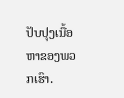ປັບປຸງເນື້ອຫາຂອງພວກເຮົາ.